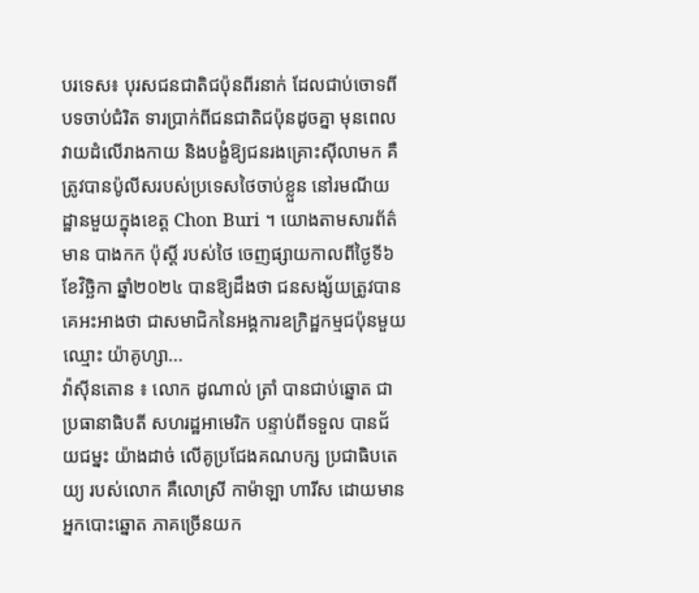បរទេស៖ បុរសជនជាតិជប៉ុនពីរនាក់ ដែលជាប់ចោទពីបទចាប់ជំរិត ទារប្រាក់ពីជនជាតិជប៉ុនដូចគ្នា មុនពេលវាយដំលើរាងកាយ និងបង្ខំឱ្យជនរងគ្រោះស៊ីលាមក គឺត្រូវបានប៉ូលីសរបស់ប្រទេសថៃចាប់ខ្លួន នៅរមណីយដ្ឋានមួយក្នុងខេត្ត Chon Buri ។ យោងតាមសារព័ត៌មាន បាងកក ប៉ុស្តិ៍ របស់ថៃ ចេញផ្សាយកាលពីថ្ងៃទី៦ ខែវិច្ឆិកា ឆ្នាំ២០២៤ បានឱ្យដឹងថា ជនសង្ស័យត្រូវបានគេអះអាងថា ជាសមាជិកនៃអង្គការឧក្រិដ្ឋកម្មជប៉ុនមួយឈ្មោះ យ៉ាគូហ្សា...
វ៉ាស៊ីនតោន ៖ លោក ដូណាល់ ត្រាំ បានជាប់ឆ្នោត ជាប្រធានាធិបតី សហរដ្ឋអាមេរិក បន្ទាប់ពីទទួល បានជ័យជម្នះ យ៉ាងដាច់ លើគូប្រជែងគណបក្ស ប្រជាធិបតេយ្យ របស់លោក គឺលោស្រី កាម៉ាឡា ហារីស ដោយមានអ្នកបោះឆ្នោត ភាគច្រើនយក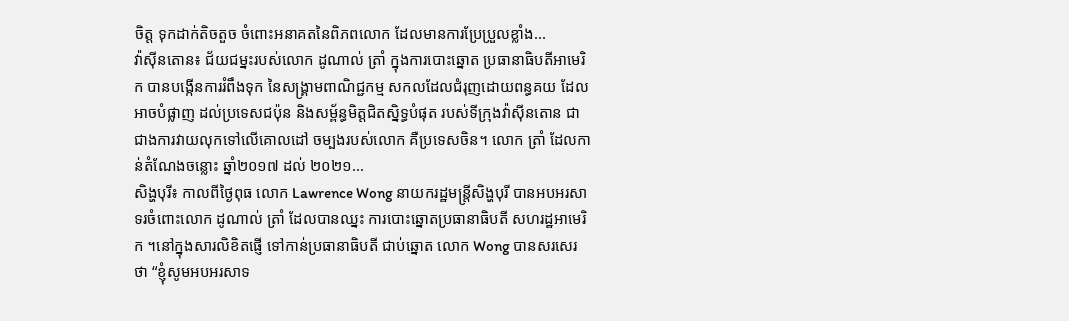ចិត្ត ទុកដាក់តិចតួច ចំពោះអនាគតនៃពិភពលោក ដែលមានការប្រែប្រួលខ្លាំង...
វ៉ាស៊ីនតោន៖ ជ័យជម្នះរបស់លោក ដូណាល់ ត្រាំ ក្នុងការបោះឆ្នោត ប្រធានាធិបតីអាមេរិក បានបង្កើនការរំពឹងទុក នៃសង្គ្រាមពាណិជ្ជកម្ម សកលដែលជំរុញដោយពន្ធគយ ដែលអាចបំផ្លាញ ដល់ប្រទេសជប៉ុន និងសម្ព័ន្ធមិត្តជិតស្និទ្ធបំផុត របស់ទីក្រុងវ៉ាស៊ីនតោន ជាជាងការវាយលុកទៅលើគោលដៅ ចម្បងរបស់លោក គឺប្រទេសចិន។ លោក ត្រាំ ដែលកាន់តំណែងចន្លោះ ឆ្នាំ២០១៧ ដល់ ២០២១...
សិង្ហបុរី៖ កាលពីថ្ងៃពុធ លោក Lawrence Wong នាយករដ្ឋមន្ត្រីសិង្ហបុរី បានអបអរសាទរចំពោះលោក ដូណាល់ ត្រាំ ដែលបានឈ្នះ ការបោះឆ្នោតប្រធានាធិបតី សហរដ្ឋអាមេរិក ។នៅក្នុងសារលិខិតផ្ញើ ទៅកាន់ប្រធានាធិបតី ជាប់ឆ្នោត លោក Wong បានសរសេរថា “ខ្ញុំសូមអបអរសាទ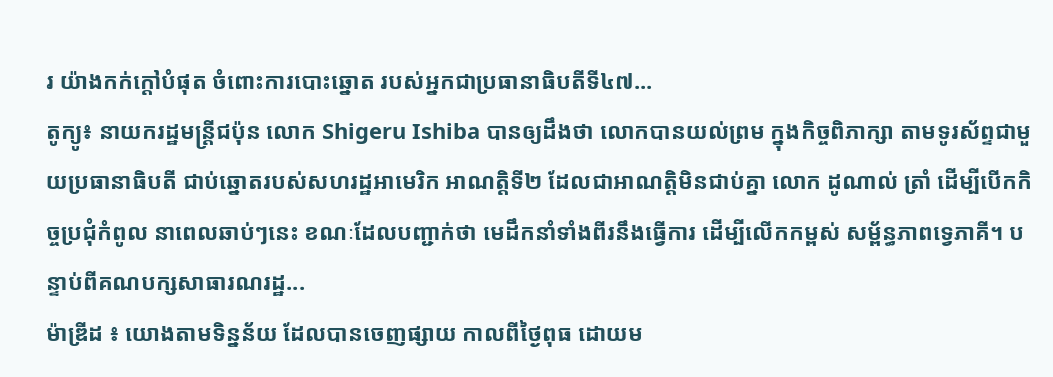រ យ៉ាងកក់ក្តៅបំផុត ចំពោះការបោះឆ្នោត របស់អ្នកជាប្រធានាធិបតីទី៤៧...
តូក្យូ៖ នាយករដ្ឋមន្ត្រីជប៉ុន លោក Shigeru Ishiba បានឲ្យដឹងថា លោកបានយល់ព្រម ក្នុងកិច្ចពិភាក្សា តាមទូរស័ព្ទជាមួយប្រធានាធិបតី ជាប់ឆ្នោតរបស់សហរដ្ឋអាមេរិក អាណត្ដិទី២ ដែលជាអាណត្ដិមិនជាប់គ្នា លោក ដូណាល់ ត្រាំ ដើម្បីបើកកិច្ចប្រជុំកំពូល នាពេលឆាប់ៗនេះ ខណៈដែលបញ្ជាក់ថា មេដឹកនាំទាំងពីរនឹងធ្វើការ ដើម្បីលើកកម្ពស់ សម្ព័ន្ធភាពទ្វេភាគី។ បន្ទាប់ពីគណបក្សសាធារណរដ្ឋ...
ម៉ាឌ្រីដ ៖ យោងតាមទិន្នន័យ ដែលបានចេញផ្សាយ កាលពីថ្ងៃពុធ ដោយម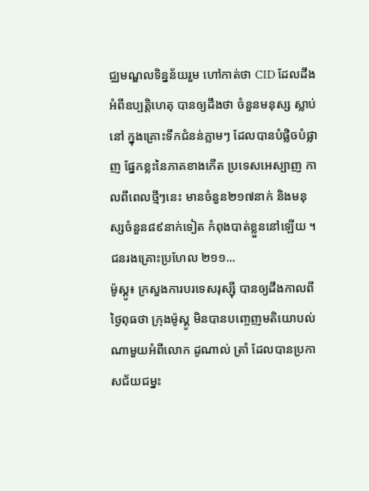ជ្ឈមណ្ឌលទិន្នន័យរួម ហៅកាត់ថា CID ដែលដឹងអំពីឧប្បត្តិហេតុ បានឲ្យដឹងថា ចំនួនមនុស្ស ស្លាប់នៅ ក្នុងគ្រោះទឹកជំនន់ភ្លាមៗ ដែលបានបំផ្លិចបំផ្លាញ ផ្នែកខ្លះនៃភាគខាងកើត ប្រទេសអេស្បាញ កាលពីពេលថ្មីៗនេះ មានចំនួន២១៧នាក់ និងមនុស្សចំនួន៨៩នាក់ទៀត កំពុងបាត់ខ្លួននៅឡើយ ។ជនរងគ្រោះប្រហែល ២១១...
ម៉ូស្គូ៖ ក្រសួងការបរទេសរុស្ស៊ី បានឲ្យដឹងកាលពីថ្ងៃពុធថា ក្រុងម៉ូស្គូ មិនបានបញ្ចេញមតិយោបល់ ណាមួយអំពីលោក ដូណាល់ ត្រាំ ដែលបានប្រកាសជ័យជម្នះ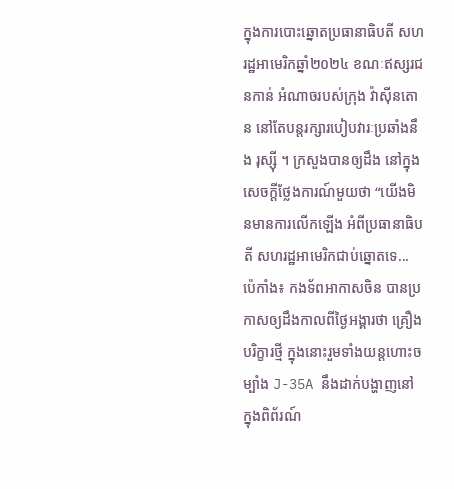ក្នុងការបោះឆ្នោតប្រធានាធិបតី សហរដ្ឋអាមេរិកឆ្នាំ២០២៤ ខណៈឥស្សរជនកាន់ អំណាចរបស់ក្រុង វ៉ាស៊ីនតោន នៅតែបន្តរក្សារបៀបវារៈប្រឆាំងនឹង រុស្ស៊ី ។ ក្រសួងបានឲ្យដឹង នៅក្នុងសេចក្តីថ្លែងការណ៍មួយថា “យើងមិនមានការលើកឡើង អំពីប្រធានាធិបតី សហរដ្ឋអាមេរិកជាប់ឆ្នោតទេ...
ប៉េកាំង៖ កងទ័ពអាកាសចិន បានប្រកាសឲ្យដឹងកាលពីថ្ងៃអង្គារថា គ្រឿងបរិក្ខារថ្មី ក្នុងនោះរួមទាំងយន្តហោះចម្បាំង J-35A នឹងដាក់បង្ហាញនៅ ក្នុងពិព័រណ៍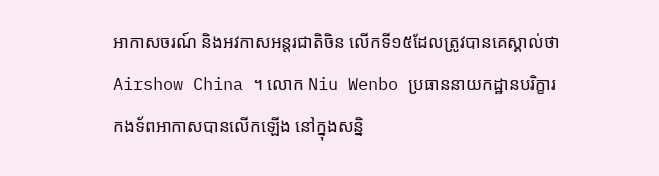អាកាសចរណ៍ និងអវកាសអន្តរជាតិចិន លើកទី១៥ដែលត្រូវបានគេស្គាល់ថា Airshow China ។ លោក Niu Wenbo ប្រធាននាយកដ្ឋានបរិក្ខារ កងទ័ពអាកាសបានលើកឡើង នៅក្នុងសន្និ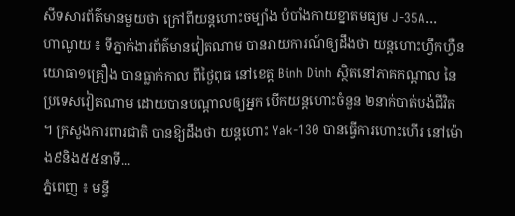សីទសារព័ត៌មានមួយថា ក្រៅពីយន្តហោះចម្បាំង បំបាំងកាយខ្នាតមធ្យម J-35A...
ហាណូយ ៖ ទីភ្នាក់ងារព័ត៌មានវៀតណាម បានរាយការណ៍ឲ្យដឹងថា យន្តហោះហ្វឹកហ្វឺនយោធា១គ្រឿង បានធ្លាក់កាល ពីថ្ងៃពុធ នៅខេត្ត Binh Dinh ស្ថិតនៅភាគកណ្តាល នៃប្រទេសវៀតណាម ដោយបានបណ្តាលឲ្យអ្នក បើកយន្តហោះចំនួន ២នាក់បាត់បង់ជីវិត ។ ក្រសួងការពារជាតិ បានឱ្យដឹងថា យន្តហោះ Yak-130 បានធ្វើការហោះហើរ នៅម៉ោង៩និង៥៥នាទី...
ភ្នំពេញ ៖ មន្ទី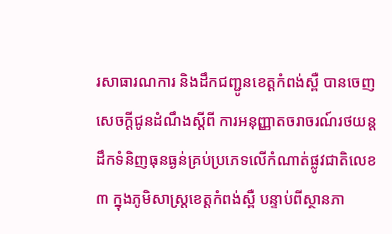រសាធារណការ និងដឹកជញ្ជូនខេត្តកំពង់ស្ពឺ បានចេញសេចក្ដីជូនដំណឹងស្តីពី ការអនុញ្ញាតចរាចរណ៍រថយន្តដឹកទំនិញធុនធ្ងន់គ្រប់ប្រភេទលើកំណាត់ផ្លូវជាតិលេខ៣ ក្នុងភូមិសាស្រ្តខេត្តកំពង់ស្ពឺ បន្ទាប់ពីស្ថានភា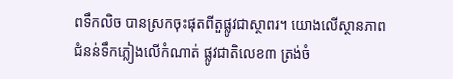ពទឹកលិច បានស្រកចុះផុតពីតួផ្លូវជាស្ថាពរ។ យោងលើស្ថានភាពជំនន់ទឹកភ្លៀងលើកំណាត់ ផ្លូវជាតិលេខ៣ ត្រង់ចំ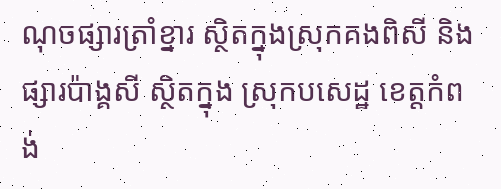ណុចផ្សារត្រាំខ្នារ ស្ថិតក្នុងស្រុកគងពិសី និងផ្សារប៉ាង្គសី ស្ថិតក្នុង ស្រុកបសេដ្ឋ ខេត្តកំពង់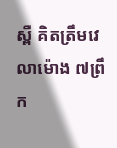ស្ពឺ គិតត្រឹមវេលាម៉ោង ៧ព្រឹក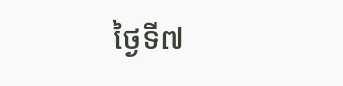ថ្ងៃទី៧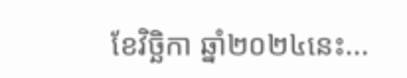ខែវិច្ឆិកា ឆ្នាំ២០២៤នេះ...